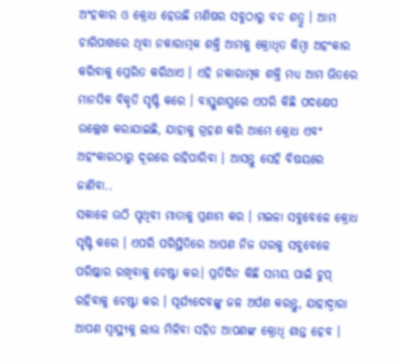ଅଂହକାର ଓ କ୍ରୋଧ ହେଉଛି ମଣିଷର ସବୁଠାରୁ ବଡ ଶତ୍ରୁ । ଆମ ଚାରିପାଖରେ ଥିବା ନକାରାତ୍ମକ ଶକ୍ତି ଆମକୁ କ୍ରୋଧିତ କିମ୍ବା ଅହଂକାର କରିବାକୁ ପ୍ରେରିତ କରିଥାଏ । ଏହି ନକାରାତ୍ମକ ଶକ୍ତି ମଧ୍ୟ ଆମ ଭିତରେ ମାନସିକ ବିକୃତି ସୃଷ୍ଟି କରେ । ବାସ୍ତୁଶାସ୍ତ୍ରରେ ଏପରି କିଛି ପଦକ୍ଷେପ ଉଲ୍ଲେଖ କରାଯାଇଛି, ଯାହାକୁ ଗ୍ରହଣ କରି ଆମେ କ୍ରୋଧ ଏବଂ ଅହଂକାରଠାରୁ ଦୂରରେ ରହିପାରିବା । ଆସନ୍ତୁ ସେହି ବିଷୟରେ ଜାଣିବା..
ସକାଳେ ଉଠି ପୃଥିବୀ ମାତାକୁ ପ୍ରଣାମ କର । ମଇଳା ସବୁବେଳେ କ୍ରୋଧ ସୃଷ୍ଟି କରେ । ଏପରି ପରିସ୍ଥିତିରେ ଆପଣ ନିଜ ଘରକୁ ସବୁବେଳେ ପରିଷ୍କାର ରଖିବାକୁ ଚେଷ୍ଟା କର। ପ୍ରତିଦିନ କିଛି ସମୟ ପାଇଁ ଚୁପ୍ ରହିବାକୁ ଚେଷ୍ଟା କର । ସୂର୍ଯ୍ୟଦେବଙ୍କୁ ଜଳ ଅର୍ପଣ କରନ୍ତୁ, ଯାହାଦ୍ଵାରା ଆପଣ ସ୍ୱାସ୍ଥ୍ୟକୁ ଲାଭ ମିଳିବା ସହିତ ଆପଣଙ୍କ କ୍ରୋଧି ଶାନ୍ତ ହେବ ।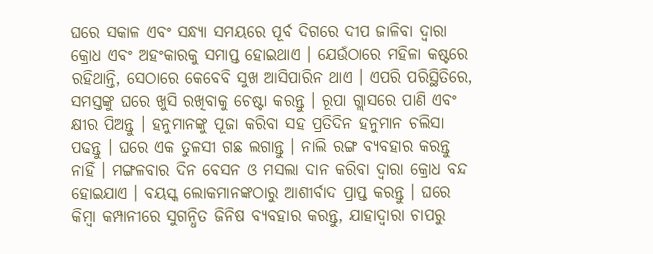ଘରେ ସକାଳ ଏବଂ ସନ୍ଧ୍ୟା ସମୟରେ ପୂର୍ବ ଦିଗରେ ଦୀପ ଜାଳିବା ଦ୍ଵାରା କ୍ରୋଧ ଏବଂ ଅହଂକାରକୁ ସମାପ୍ତ ହୋଇଥାଏ । ଯେଉଁଠାରେ ମହିଳା କଷ୍ଟରେ ରହିଥାନ୍ତି, ସେଠାରେ କେବେବି ସୁଖ ଆସିପାରିନ ଥାଏ । ଏପରି ପରିସ୍ଥିତିରେ, ସମସ୍ତଙ୍କୁ ଘରେ ଖୁସି ରଖିବାକୁ ଚେଷ୍ଟା କରନ୍ତୁ । ରୂପା ଗ୍ଲାସରେ ପାଣି ଏବଂ କ୍ଷୀର ପିଅନ୍ତୁ । ହନୁମାନଙ୍କୁ ପୂଜା କରିବା ସହ ପ୍ରତିଦିନ ହନୁମାନ ଚଲିସା ପଢନ୍ତୁ । ଘରେ ଏକ ତୁଳସୀ ଗଛ ଲଗାନ୍ତୁ । ନାଲି ରଙ୍ଗ ବ୍ୟବହାର କରନ୍ତୁ ନାହିଁ । ମଙ୍ଗଳବାର ଦିନ ବେସନ ଓ ମସଲା ଦାନ କରିବା ଦ୍ୱାରା କ୍ରୋଧ ବନ୍ଦ ହୋଇଯାଏ । ବୟସ୍କ ଲୋକମାନଙ୍କଠାରୁ ଆଶୀର୍ବାଦ ପ୍ରାପ୍ତ କରନ୍ତୁ । ଘରେ କିମ୍ବା କମ୍ପାନୀରେ ସୁଗନ୍ଧିତ ଜିନିଷ ବ୍ୟବହାର କରନ୍ତୁ, ଯାହାଦ୍ଵାରା ଚାପରୁ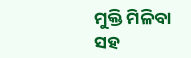ମୁକ୍ତି ମିଳିବା ସହ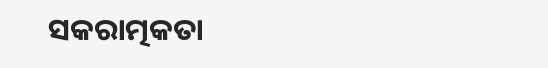ସକରାତ୍ମକତା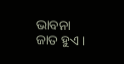ଭାବନା ଜାତ ହୁଏ ।